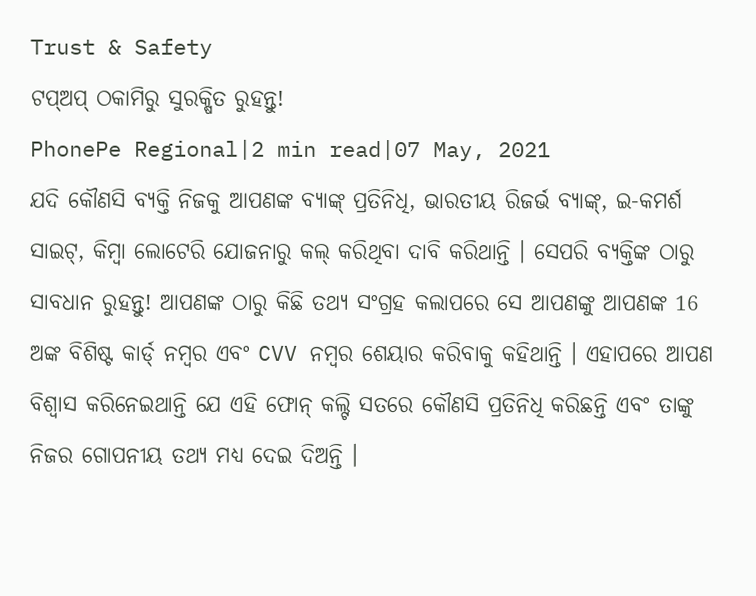Trust & Safety
ଟପ୍ଅପ୍ ଠକାମିରୁ ସୁରକ୍ଷିତ ରୁହନ୍ତୁ!
PhonePe Regional|2 min read|07 May, 2021
ଯଦି କୌଣସି ବ୍ୟକ୍ତି ନିଜକୁ ଆପଣଙ୍କ ବ୍ୟାଙ୍କ୍ ପ୍ରତିନିଧି, ଭାରତୀୟ ରିଜର୍ଭ ବ୍ୟାଙ୍କ୍, ଇ-କମର୍ଶ ସାଇଟ୍, କିମ୍ବା ଲୋଟେରି ଯୋଜନାରୁ କଲ୍ କରିଥିବା ଦାବି କରିଥାନ୍ତି । ସେପରି ବ୍ୟକ୍ତିଙ୍କ ଠାରୁ ସାବଧାନ ରୁହନ୍ତୁ! ଆପଣଙ୍କ ଠାରୁ କିଛି ତଥ୍ୟ ସଂଗ୍ରହ କଲାପରେ ସେ ଆପଣଙ୍କୁ ଆପଣଙ୍କ 16 ଅଙ୍କ ବିଶିଷ୍ଟ କାର୍ଡ୍ ନମ୍ବର ଏବଂ CVV ନମ୍ବର ଶେୟାର କରିବାକୁ କହିଥାନ୍ତି । ଏହାପରେ ଆପଣ ବିଶ୍ୱାସ କରିନେଇଥାନ୍ତି ଯେ ଏହି ଫୋନ୍ କଲ୍ଟି ସତରେ କୌଣସି ପ୍ରତିନିଧି କରିଛନ୍ତି ଏବଂ ତାଙ୍କୁ ନିଜର ଗୋପନୀୟ ତଥ୍ୟ ମଧ୍ୟ ଦେଇ ଦିଅନ୍ତି ।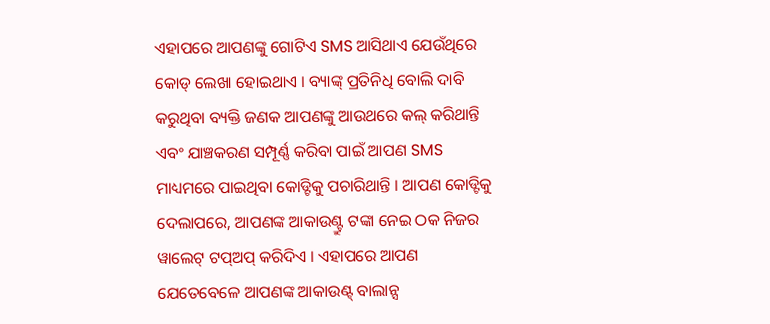ଏହାପରେ ଆପଣଙ୍କୁ ଗୋଟିଏ SMS ଆସିଥାଏ ଯେଉଁଥିରେ କୋଡ୍ ଲେଖା ହୋଇଥାଏ । ବ୍ୟାଙ୍କ୍ ପ୍ରତିନିଧି ବୋଲି ଦାବି କରୁଥିବା ବ୍ୟକ୍ତି ଜଣକ ଆପଣଙ୍କୁ ଆଉଥରେ କଲ୍ କରିଥାନ୍ତି ଏବଂ ଯାଞ୍ଚକରଣ ସମ୍ପୂର୍ଣ୍ଣ କରିବା ପାଇଁ ଆପଣ SMS ମାଧ୍ୟମରେ ପାଇଥିବା କୋଡ୍ଟିକୁ ପଚାରିଥାନ୍ତି । ଆପଣ କୋଡ୍ଟିକୁ ଦେଲାପରେ, ଆପଣଙ୍କ ଆକାଉଣ୍ଟ୍ରୁ ଟଙ୍କା ନେଇ ଠକ ନିଜର ୱାଲେଟ୍ ଟପ୍ଅପ୍ କରିଦିଏ । ଏହାପରେ ଆପଣ ଯେତେବେଳେ ଆପଣଙ୍କ ଆକାଉଣ୍ଟ୍ ବାଲାନ୍ସ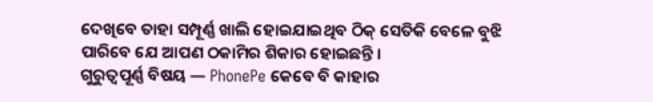ଦେଖିବେ ତାହା ସମ୍ପୂର୍ଣ୍ଣ ଖାଲି ହୋଇଯାଇଥିବ ଠିକ୍ ସେତିକି ବେଳେ ବୁଝି ପାରିବେ ଯେ ଆପଣ ଠକାମିର ଶିକାର ହୋଇଛନ୍ତି ।
ଗୁରୁତ୍ୱପୂର୍ଣ୍ଣ ବିଷୟ — PhonePe କେବେ ବି କାହାର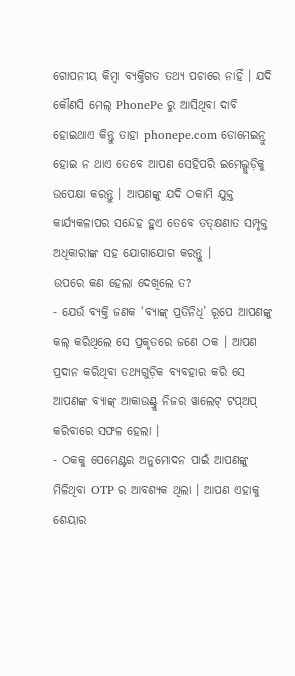ଗୋପନୀୟ କିମ୍ବା ବ୍ୟକ୍ତିଗତ ତଥ୍ୟ ପଚାରେ ନାହିଁ । ଯଦି କୌଣସି ମେଲ୍ PhonePe ରୁ ଆସିଥିବା ଦାବି ହୋଇଥାଏ କିନ୍ତୁ ତାହା phonepe.com ଡୋମେଇନ୍ରୁ ହୋଇ ନ ଥାଏ ତେବେ ଆପଣ ସେହିପରି ଇମେଲ୍ଗୁଡ଼ିକୁ ଉପେକ୍ଷା କରନ୍ତୁ । ଆପଣଙ୍କୁ ଯଦି ଠକାମି ଯୁକ୍ତ କାର୍ଯ୍ୟକଳାପର ସନ୍ଦେହ ହୁଏ ତେବେ ତତ୍କ୍ଷଣାତ ସମ୍ପୃକ୍ତ ଅଧିକାରୀଙ୍କ ସହ ଯୋଗାଯୋଗ କରନ୍ତୁ ।
ଉପରେ କଣ ହେଲା ଦେଖିଲେ ତ?
- ଯେଉଁ ବ୍ୟକ୍ତି ଜଣକ ‘ବ୍ୟାଙ୍କ୍ ପ୍ରତିନିଧି’ ରୂପେ ଆପଣଙ୍କୁ କଲ୍ କରିଥିଲେ ସେ ପ୍ରକୃତରେ ଜଣେ ଠକ । ଆପଣ ପ୍ରଦାନ କରିଥିବା ତଥ୍ୟଗୁଡ଼ିକ ବ୍ୟବହାର କରି ସେ ଆପଣଙ୍କ ବ୍ୟାଙ୍କ୍ ଆକାଉଣ୍ଟ୍ରୁ ନିଜର ୱାଲେଟ୍ ଟପ୍ଅପ୍ କରିବାରେ ସଫଳ ହେଲା ।
- ଠକକୁ ପେମେଣ୍ଟର ଅନୁମୋଦନ ପାଇଁ ଆପଣଙ୍କୁ ମିଳିଥିବା OTP ର ଆବଶ୍ୟକ ଥିଲା । ଆପଣ ଏହାକୁ ଶେୟାର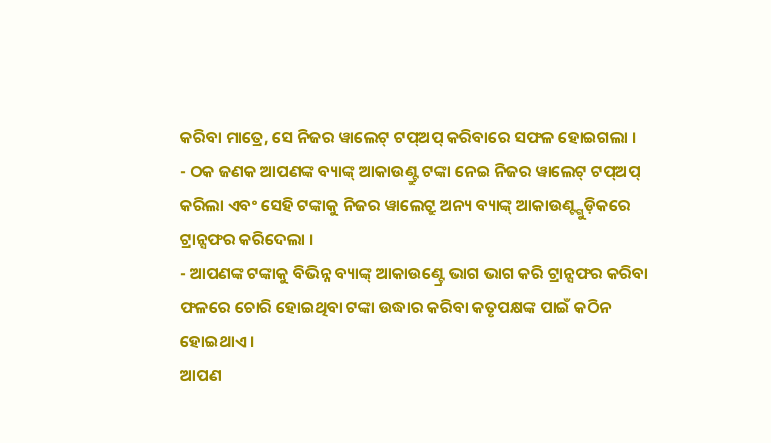କରିବା ମାତ୍ରେ, ସେ ନିଜର ୱାଲେଟ୍ ଟପ୍ଅପ୍ କରିବାରେ ସଫଳ ହୋଇଗଲା ।
- ଠକ ଜଣକ ଆପଣଙ୍କ ବ୍ୟାଙ୍କ୍ ଆକାଉଣ୍ଟ୍ରୁ ଟଙ୍କା ନେଇ ନିଜର ୱାଲେଟ୍ ଟପ୍ଅପ୍ କରିଲା ଏବଂ ସେହି ଟଙ୍କାକୁ ନିଜର ୱାଲେଟ୍ରୁ ଅନ୍ୟ ବ୍ୟାଙ୍କ୍ ଆକାଉଣ୍ଟ୍ଗୁଡ଼ିକରେ ଟ୍ରାନ୍ସଫର କରିଦେଲା ।
- ଆପଣଙ୍କ ଟଙ୍କାକୁ ବିଭିନ୍ନ ବ୍ୟାଙ୍କ୍ ଆକାଉଣ୍ଟ୍ରେ ଭାଗ ଭାଗ କରି ଟ୍ରାନ୍ସଫର କରିବା ଫଳରେ ଚୋରି ହୋଇଥିବା ଟଙ୍କା ଉଦ୍ଧାର କରିବା କତୃପକ୍ଷଙ୍କ ପାଇଁ କଠିନ ହୋଇଥାଏ ।
ଆପଣ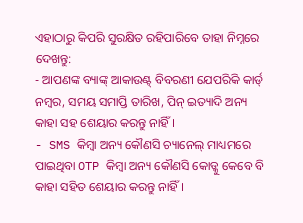ଏହାଠାରୁ କିପରି ସୁରକ୍ଷିତ ରହିପାରିବେ ତାହା ନିମ୍ନରେ ଦେଖନ୍ତୁ:
- ଆପଣଙ୍କ ବ୍ୟାଙ୍କ୍ ଆକାଉଣ୍ଟ୍ ବିବରଣୀ ଯେପରିକି କାର୍ଡ୍ ନମ୍ବର, ସମୟ ସମାପ୍ତି ତାରିଖ, ପିନ୍ ଇତ୍ୟାଦି ଅନ୍ୟ କାହା ସହ ଶେୟାର କରନ୍ତୁ ନାହିଁ ।
- SMS କିମ୍ବା ଅନ୍ୟ କୌଣସି ଚ୍ୟାନେଲ୍ ମାଧ୍ୟମରେ ପାଇଥିବା OTP କିମ୍ବା ଅନ୍ୟ କୌଣସି କୋଡ୍କୁ କେବେ ବି କାହା ସହିତ ଶେୟାର କରନ୍ତୁ ନାହିଁ ।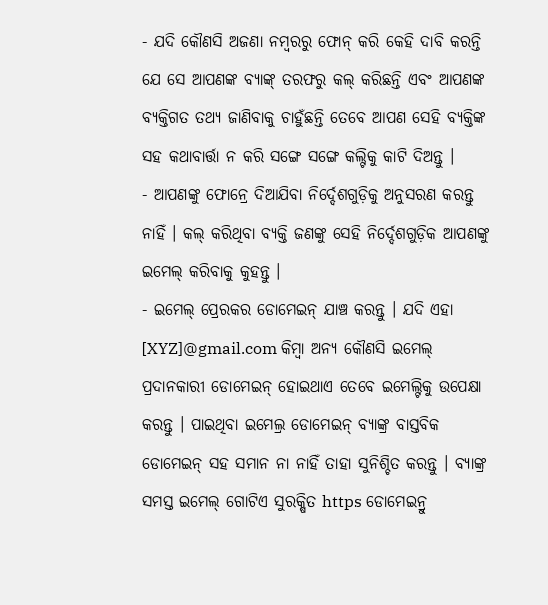- ଯଦି କୌଣସି ଅଜଣା ନମ୍ବରରୁ ଫୋନ୍ କରି କେହି ଦାବି କରନ୍ତି ଯେ ସେ ଆପଣଙ୍କ ବ୍ୟାଙ୍କ୍ ତରଫରୁ କଲ୍ କରିଛନ୍ତି ଏବଂ ଆପଣଙ୍କ ବ୍ୟକ୍ତିଗତ ତଥ୍ୟ ଜାଣିବାକୁ ଚାହୁଁଛନ୍ତି ତେବେ ଆପଣ ସେହି ବ୍ୟକ୍ତିଙ୍କ ସହ କଥାବାର୍ତ୍ତା ନ କରି ସଙ୍ଗେ ସଙ୍ଗେ କଲ୍ଟିକୁ କାଟି ଦିଅନ୍ତୁ ।
- ଆପଣଙ୍କୁ ଫୋନ୍ରେ ଦିଆଯିବା ନିର୍ଦ୍ଦେଶଗୁଡ଼ିକୁ ଅନୁସରଣ କରନ୍ତୁ ନାହିଁ । କଲ୍ କରିଥିବା ବ୍ୟକ୍ତି ଜଣଙ୍କୁ ସେହି ନିର୍ଦ୍ଦେଶଗୁଡ଼ିକ ଆପଣଙ୍କୁ ଇମେଲ୍ କରିବାକୁ କୁହନ୍ତୁ ।
- ଇମେଲ୍ ପ୍ରେରକର ଡୋମେଇନ୍ ଯାଞ୍ଚ କରନ୍ତୁ । ଯଦି ଏହା [XYZ]@gmail.com କିମ୍ବା ଅନ୍ୟ କୌଣସି ଇମେଲ୍ ପ୍ରଦାନକାରୀ ଡୋମେଇନ୍ ହୋଇଥାଏ ତେବେ ଇମେଲ୍ଟିକୁ ଉପେକ୍ଷା କରନ୍ତୁ । ପାଇଥିବା ଇମେଲ୍ର ଡୋମେଇନ୍ ବ୍ୟାଙ୍କ୍ର ବାସ୍ତବିକ ଡୋମେଇନ୍ ସହ ସମାନ ନା ନାହିଁ ତାହା ସୁନିଶ୍ଚିତ କରନ୍ତୁ । ବ୍ୟାଙ୍କ୍ର ସମସ୍ତ ଇମେଲ୍ ଗୋଟିଏ ସୁରକ୍ଷିତ https ଡୋମେଇନ୍ରୁ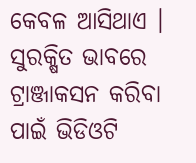କେବଳ ଆସିଥାଏ ।
ସୁରକ୍ଷିତ ଭାବରେ ଟ୍ରାଞ୍ଜାକସନ କରିବା ପାଇଁ ଭିଡିଓଟି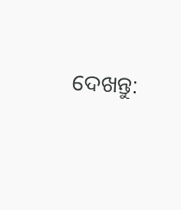ଦେଖନ୍ତୁ: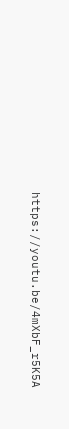https://youtu.be/4mXbF_r5K5A